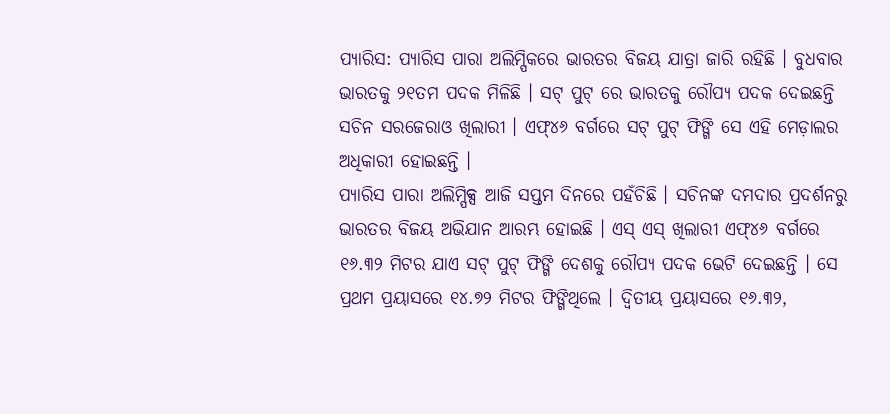ପ୍ୟାରିସ: ପ୍ୟାରିସ ପାରା ଅଲିମ୍ପିକରେ ଭାରତର ବିଜୟ ଯାତ୍ରା ଜାରି ରହିଛି । ବୁଧବାର ଭାରତକୁ ୨୧ତମ ପଦକ ମିଳିଛି । ସଟ୍ ପୁଟ୍ ରେ ଭାରତକୁ ରୌପ୍ୟ ପଦକ ଦେଇଛନ୍ତି ସଚିନ ସରଜେରାଓ ଖିଲାରୀ । ଏଫ୍୪୬ ବର୍ଗରେ ସଟ୍ ପୁଟ୍ ଫିଙ୍ଗି ସେ ଏହି ମେଡ଼ାଲର ଅଧିକାରୀ ହୋଇଛନ୍ତି ।
ପ୍ୟାରିସ ପାରା ଅଲିମ୍ପିକ୍ସ ଆଜି ସପ୍ତମ ଦିନରେ ପହଁଚିଛି । ସଚିନଙ୍କ ଦମଦାର ପ୍ରଦର୍ଶନରୁ ଭାରତର ବିଜୟ ଅଭିଯାନ ଆରମ୍ଭ ହୋଇଛି । ଏସ୍ ଏସ୍ ଖିଲାରୀ ଏଫ୍୪୬ ବର୍ଗରେ ୧୬.୩୨ ମିଟର ଯାଏ ସଟ୍ ପୁଟ୍ ଫିଙ୍ଗି ଦେଶକୁ ରୌପ୍ୟ ପଦକ ଭେଟି ଦେଇଛନ୍ତି । ସେ ପ୍ରଥମ ପ୍ରୟାସରେ ୧୪.୭୨ ମିଟର ଫିଙ୍ଗିଥିଲେ । ଦ୍ୱିତୀୟ ପ୍ରୟାସରେ ୧୬.୩୨,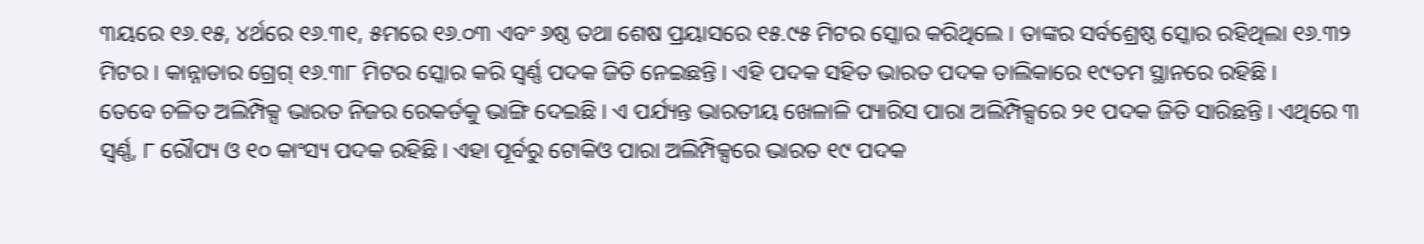୩ୟରେ ୧୬.୧୫, ୪ର୍ଥରେ ୧୬.୩୧, ୫ମରେ ୧୬.୦୩ ଏବଂ ୬ଷ୍ଠ ତଥା ଶେଷ ପ୍ରୟାସରେ ୧୫.୯୫ ମିଟର ସ୍କୋର କରିଥିଲେ । ତାଙ୍କର ସର୍ବଶ୍ରେଷ୍ଠ ସ୍କୋର ରହିଥିଲା ୧୬.୩୨ ମିଟର । କାନ୍ନାଡାର ଗ୍ରେଗ୍ ୧୬.୩୮ ମିଟର ସ୍କୋର କରି ସ୍ୱର୍ଣ୍ଣ ପଦକ ଜିତି ନେଇଛନ୍ତି । ଏହି ପଦକ ସହିତ ଭାରତ ପଦକ ତାଲିକାରେ ୧୯ତମ ସ୍ଥାନରେ ରହିଛି ।
ତେବେ ଚଳିତ ଅଲିମ୍ପିକ୍ସ ଭାରତ ନିଜର ରେକର୍ଡକୁ ଭାଙ୍ଗି ଦେଇଛି । ଏ ପର୍ଯ୍ୟନ୍ତ ଭାରତୀୟ ଖେଳାଳି ପ୍ୟାରିସ ପାରା ଅଲିମ୍ପିକ୍ସରେ ୨୧ ପଦକ ଜିତି ସାରିଛନ୍ତି । ଏଥିରେ ୩ ସ୍ୱର୍ଣ୍ଣ, ୮ ରୌପ୍ୟ ଓ ୧୦ କାଂସ୍ୟ ପଦକ ରହିଛି । ଏହା ପୂର୍ବରୁ ଟୋକିଓ ପାରା ଅଲିମ୍ପିକ୍ସରେ ଭାରତ ୧୯ ପଦକ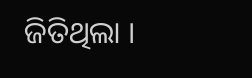ଜିତିଥିଲା ।